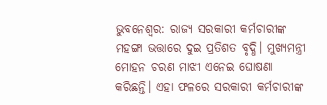ଭୁବନେଶ୍ବର: ରାଜ୍ୟ ସରକାରୀ କର୍ମଚାରୀଙ୍କ ମହଙ୍ଗା ଭତ୍ତାରେ ଦୁଇ ପ୍ରତିଶତ ବୃଦ୍ଧି। ମୁଖ୍ୟମନ୍ତ୍ରୀ ମୋହନ ଚରଣ ମାଝୀ ଏନେଇ ଘୋଷଣା କରିଛନ୍ତି। ଏହା ଫଳରେ ସରକାରୀ କର୍ମଚାରୀଙ୍କ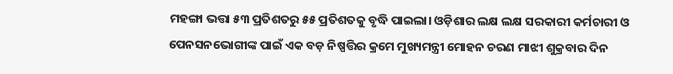ମହଙ୍ଗା ଭତ୍ତା ୫୩ ପ୍ରତିଶତରୁ ୫୫ ପ୍ରତିଶତକୁ ବୃଦ୍ଧି ପାଇଲା। ଓଡ଼ିଶାର ଲକ୍ଷ ଲକ୍ଷ ସରକାରୀ କର୍ମଚାରୀ ଓ ପେନସନଭୋଗୀଙ୍କ ପାଇଁ ଏକ ବଡ଼ ନିଷ୍ପତ୍ତିର କ୍ରମେ ମୁଖ୍ୟମନ୍ତ୍ରୀ ମୋହନ ଚରଣ ମାଝୀ ଶୁକ୍ରବାର ଦିନ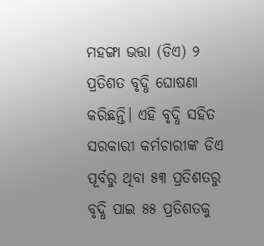ମହଙ୍ଗା ଭତ୍ତା (ଡିଏ) ୨ ପ୍ରତିଶତ ବୃଦ୍ଧି ଘୋଷଣା କରିଛନ୍ତି। ଏହି ବୃଦ୍ଧି ସହିତ ସରକାରୀ କର୍ମଚାରୀଙ୍କ ଡିଏ ପୂର୍ବରୁ ଥିବା ୫୩ ପ୍ରତିଶତରୁ ବୃଦ୍ଧି ପାଇ ୫୫ ପ୍ରତିଶତକୁ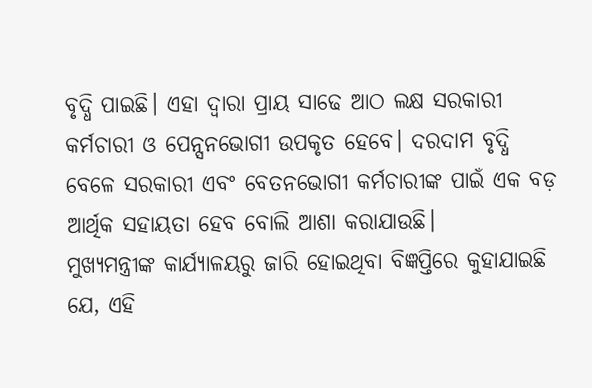ବୃଦ୍ଧି ପାଇଛି। ଏହା ଦ୍ୱାରା ପ୍ରାୟ ସାଢେ ଆଠ ଲକ୍ଷ ସରକାରୀ କର୍ମଚାରୀ ଓ ପେନ୍ସନଭୋଗୀ ଉପକୃତ ହେବେ। ଦରଦାମ ବୃଦ୍ଧି ବେଳେ ସରକାରୀ ଏବଂ ବେତନଭୋଗୀ କର୍ମଚାରୀଙ୍କ ପାଇଁ ଏକ ବଡ଼ ଆର୍ଥିକ ସହାୟତା ହେବ ବୋଲି ଆଶା କରାଯାଉଛି।
ମୁଖ୍ୟମନ୍ତ୍ରୀଙ୍କ କାର୍ଯ୍ୟାଳୟରୁ ଜାରି ହୋଇଥିବା ବିଜ୍ଞପ୍ତିରେ କୁହାଯାଇଛି ଯେ, ଏହି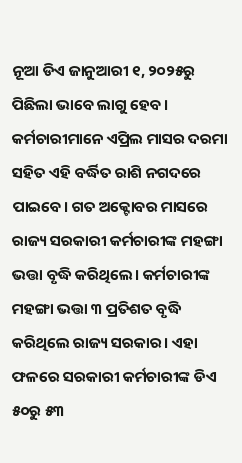ନୂଆ ଡିଏ ଜାନୁଆରୀ ୧, ୨୦୨୫ରୁ ପିଛିଲା ଭାବେ ଲାଗୁ ହେବ। କର୍ମଚାରୀମାନେ ଏପ୍ରିଲ ମାସର ଦରମା ସହିତ ଏହି ବର୍ଦ୍ଧିତ ରାଶି ନଗଦରେ ପାଇବେ। ଗତ ଅକ୍ଟୋବର ମାସରେ ରାଜ୍ୟ ସରକାରୀ କର୍ମଚାରୀଙ୍କ ମହଙ୍ଗା ଭତ୍ତା ବୃଦ୍ଧି କରିଥିଲେ। କର୍ମଚାରୀଙ୍କ ମହଙ୍ଗା ଭତ୍ତା ୩ ପ୍ରତିଶତ ବୃଦ୍ଧି କରିଥିଲେ ରାଜ୍ୟ ସରକାର। ଏହା ଫଳରେ ସରକାରୀ କର୍ମଚାରୀଙ୍କ ଡିଏ ୫୦ରୁ ୫୩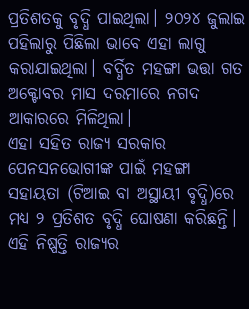ପ୍ରତିଶତକୁ ବୃଦ୍ଧି ପାଇଥିଲା। ୨୦୨୪ ଜୁଲାଇ ପହିଲାରୁ ପିଛିଲା ଭାବେ ଏହା ଲାଗୁ କରାଯାଇଥିଲା। ବର୍ଦ୍ଧିତ ମହଙ୍ଗା ଭତ୍ତା ଗତ ଅକ୍ଟୋବର ମାସ ଦରମାରେ ନଗଦ ଆକାରରେ ମିଳିଥିଲା।
ଏହା ସହିତ ରାଜ୍ୟ ସରକାର ପେନସନଭୋଗୀଙ୍କ ପାଇଁ ମହଙ୍ଗା ସହାୟତା (ଟିଆଇ ବା ଅସ୍ଥାୟୀ ବୃଦ୍ଧି)ରେ ମଧ୍ୟ ୨ ପ୍ରତିଶତ ବୃଦ୍ଧି ଘୋଷଣା କରିଛନ୍ତି। ଏହି ନିଷ୍ପତ୍ତି ରାଜ୍ୟର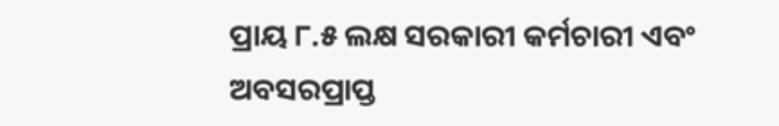ପ୍ରାୟ ୮.୫ ଲକ୍ଷ ସରକାରୀ କର୍ମଚାରୀ ଏବଂ ଅବସରପ୍ରାପ୍ତ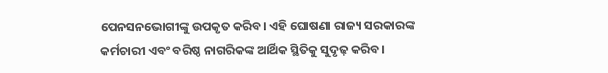ପେନସନଭୋଗୀଙ୍କୁ ଉପକୃତ କରିବ। ଏହି ଘୋଷଣା ରାଜ୍ୟ ସରକାରଙ୍କ କର୍ମଚାରୀ ଏବଂ ବରିଷ୍ଠ ନାଗରିକଙ୍କ ଆର୍ଥିକ ସ୍ଥିତିକୁ ସୁଦୃଢ଼ କରିବ।